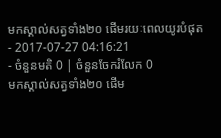មកស្គាល់សត្វទាំង២០ ផើមរយៈពេលយូរបំផុត
- 2017-07-27 04:16:21
- ចំនួនមតិ 0 | ចំនួនចែករំលែក 0
មកស្គាល់សត្វទាំង២០ ផើម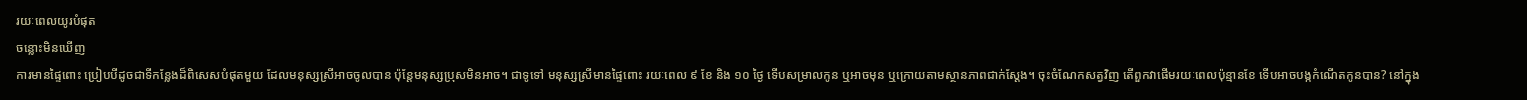រយៈពេលយូរបំផុត
ចន្លោះមិនឃើញ
ការមានផ្ទៃពោះ ប្រៀបបីដូចជាទីកន្លែងដ៏ពិសេសបំផុតមួយ ដែលមនុស្សស្រីអាចចូលបាន ប៉ុន្តែមនុស្សប្រុសមិនអាច។ ជាទូទៅ មនុស្សស្រីមានផ្ទៃពោះ រយៈពេល ៩ ខែ និង ១០ ថ្ងៃ ទើបសម្រាលកូន ឬអាចមុន ឬក្រោយតាមស្ថានភាពជាក់ស្ដែង។ ចុះចំណែកសត្វវិញ តើពួកវាផើមរយៈពេលប៉ុន្មានខែ ទើបអាចបង្កកំណើតកូនបាន? នៅក្នុង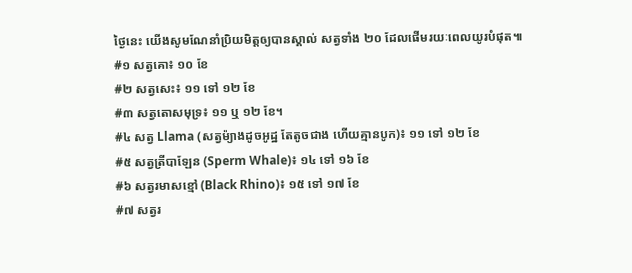ថ្ងៃនេះ យើងសូមណែនាំប្រិយមិត្តឲ្យបានស្គាល់ សត្វទាំង ២០ ដែលផើមរយៈពេលយូរបំផុត៕
#១ សត្វគោ៖ ១០ ខែ
#២ សត្វសេះ៖ ១១ ទៅ ១២ ខែ
#៣ សត្វតោសមុទ្រ៖ ១១ ឬ ១២ ខែ។
#៤ សត្វ Llama (សត្វម៉្យាងដូចអូដ្ឋ តែតូចជាង ហើយគ្មានបូក)៖ ១១ ទៅ ១២ ខែ
#៥ សត្វត្រីបាឡែន (Sperm Whale)៖ ១៤ ទៅ ១៦ ខែ
#៦ សត្វរមាសខ្មៅ (Black Rhino)៖ ១៥ ទៅ ១៧ ខែ
#៧ សត្វរ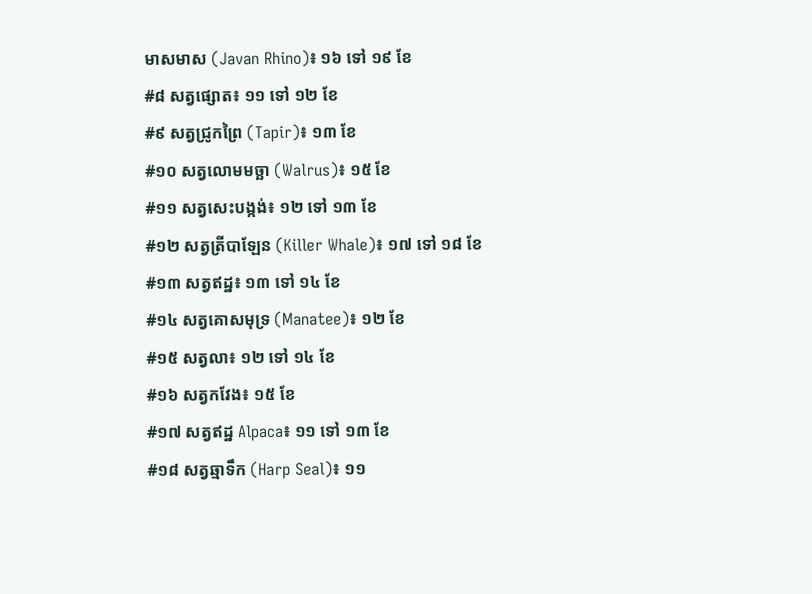មាសមាស (Javan Rhino)៖ ១៦ ទៅ ១៩ ខែ
#៨ សត្វផ្សោត៖ ១១ ទៅ ១២ ខែ
#៩ សត្វជ្រូកព្រៃ (Tapir)៖ ១៣ ខែ
#១០ សត្វលោមមច្ឆា (Walrus)៖ ១៥ ខែ
#១១ សត្វសេះបង្កង់៖ ១២ ទៅ ១៣ ខែ
#១២ សត្វត្រីបាឡែន (Killer Whale)៖ ១៧ ទៅ ១៨ ខែ
#១៣ សត្វឥដ្ឋ៖ ១៣ ទៅ ១៤ ខែ
#១៤ សត្វគោសមុទ្រ (Manatee)៖ ១២ ខែ
#១៥ សត្វលា៖ ១២ ទៅ ១៤ ខែ
#១៦ សត្វកវែង៖ ១៥ ខែ
#១៧ សត្វឥដ្ឋ Alpaca៖ ១១ ទៅ ១៣ ខែ
#១៨ សត្វឆ្មាទឹក (Harp Seal)៖ ១១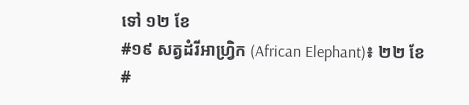ទៅ ១២ ខែ
#១៩ សត្វដំរីអាហ្វ្រិក (African Elephant)៖ ២២ ខែ
#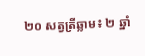២០ សត្វត្រីឆ្លាម៖ ២ ឆ្នាំ